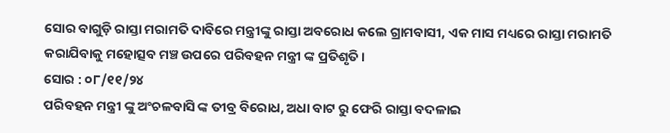ସୋର ବାଗୁଡ଼ି ରାସ୍ତା ମରାମତି ଦାବିରେ ମନ୍ତ୍ରୀଙ୍କୁ ରାସ୍ତା ଅବରୋଧ କଲେ ଗ୍ରାମବାସୀ, ଏକ ମାସ ମଧ୍ୟରେ ରାସ୍ତା ମରାମତି କରାଯିବାକୁ ମହୋତ୍ସବ ମଞ୍ଚ ଉପରେ ପରିବହନ ମନ୍ତ୍ରୀ ଙ୍କ ପ୍ରତିଶୃତି।
ସୋର : ୦୮/୧୧/୨୪
ପରିବହନ ମନ୍ତ୍ରୀ ଙ୍କୁ ଅଂଚଳବାସି ଙ୍କ ତୀବ୍ର ବିରୋଧ, ଅଧା ବାଟ ରୁ ଫେରି ରାସ୍ତା ବଦଳାଇ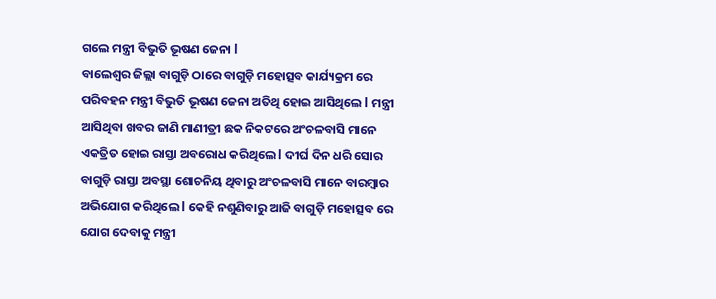ଗଲେ ମନ୍ତ୍ରୀ ବିଭୁତି ଭୂଷଣ ଜେନା l
ବାଲେଶ୍ୱର ଜିଲ୍ଲା ବାଗୁଡ଼ି ଠାରେ ବାଗୁଡ଼ି ମହୋତ୍ସବ କାର୍ଯ୍ୟକ୍ରମ ରେ ପରିବହନ ମନ୍ତ୍ରୀ ବିଭୁତି ଭୂଷଣ ଜେନା ଅତିଥି ହୋଇ ଆସିଥିଲେ l ମନ୍ତ୍ରୀ ଆସିଥିବା ଖବର ଜାଣି ମାଣୀତ୍ରୀ ଛକ ନିକଟରେ ଅଂଚଳବାସି ମାନେ ଏକତ୍ରିତ ହୋଇ ରାସ୍ତା ଅବରୋଧ କରିଥିଲେ l ଦୀର୍ଘ ଦିନ ଧରି ସୋର ବାଗୁଡ଼ି ରାସ୍ତା ଅବସ୍ଥା ଶୋଚନିୟ ଥିବାରୁ ଅଂଚଳବାସି ମାନେ ବାରମ୍ବାର ଅଭିଯୋଗ କରିଥିଲେ l କେହି ନଶୁଣିବାରୁ ଆଜି ବାଗୁଡ଼ି ମହୋତ୍ସବ ରେ ଯୋଗ ଦେବାକୁ ମନ୍ତ୍ରୀ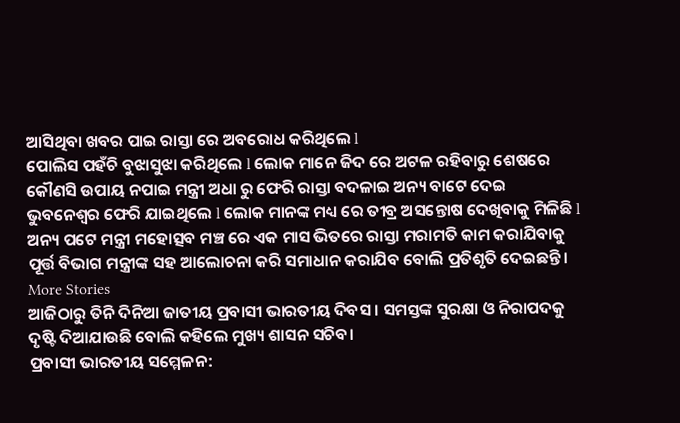ଆସିଥିବା ଖବର ପାଇ ରାସ୍ତା ରେ ଅବରୋଧ କରିଥିଲେ l
ପୋଲିସ ପହଁଚି ବୁଝାସୁଝା କରିଥିଲେ l ଲୋକ ମାନେ ଜିଦ ରେ ଅଟଳ ରହିବାରୁ ଶେଷରେ କୌଣସି ଉପାୟ ନପାଇ ମନ୍ତ୍ରୀ ଅଧା ରୁ ଫେରି ରାସ୍ତା ବଦଳାଇ ଅନ୍ୟ ବାଟେ ଦେଇ ଭୁବନେଶ୍ୱର ଫେରି ଯାଇଥିଲେ l ଲୋକ ମାନଙ୍କ ମଧ୍ୟ ରେ ତୀବ୍ର ଅସନ୍ତୋଷ ଦେଖିବାକୁ ମିଳିଛି l ଅନ୍ୟ ପଟେ ମନ୍ତ୍ରୀ ମହୋତ୍ସବ ମଞ୍ଚ ରେ ଏକ ମାସ ଭିତରେ ରାସ୍ତା ମରାମତି କାମ କରାଯିବାକୁ ପୂର୍ତ୍ତ ବିଭାଗ ମନ୍ତ୍ରୀଙ୍କ ସହ ଆଲୋଚନା କରି ସମାଧାନ କରାଯିବ ବୋଲି ପ୍ରତିଶୃତି ଦେଇଛନ୍ତି।
More Stories
ଆଜିଠାରୁ ତିନି ଦିନିଆ ଜାତୀୟ ପ୍ରବାସୀ ଭାରତୀୟ ଦିବସ । ସମସ୍ତଙ୍କ ସୁରକ୍ଷା ଓ ନିରାପଦକୁ ଦୃଷ୍ଟି ଦିଆଯାଉଛି ବୋଲି କହିଲେ ମୁଖ୍ୟ ଶାସନ ସଚିବ।
ପ୍ରବାସୀ ଭାରତୀୟ ସମ୍ମେଳନ: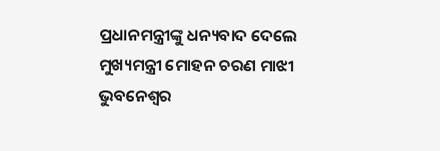ପ୍ରଧାନମନ୍ତ୍ରୀଙ୍କୁ ଧନ୍ୟବାଦ ଦେଲେ ମୁଖ୍ୟମନ୍ତ୍ରୀ ମୋହନ ଚରଣ ମାଝୀ
ଭୁବନେଶ୍ୱର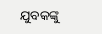ଯୁବକଙ୍କୁ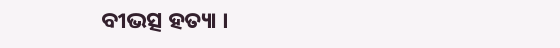ବୀଭତ୍ସ ହତ୍ୟା ।